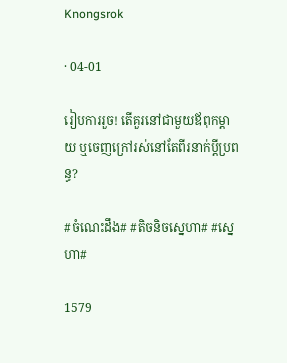Knongsrok

· 04-01

រៀបការរួច! តើគួរនៅជាមួយឪពុកម្ដាយ ឬចេញក្រៅរស់នៅតែពីរនាក់ប្ដីប្រពន្ធ?

#ចំណេះដឹង# #តិចនិចស្នេហា# #ស្នេហា#

1579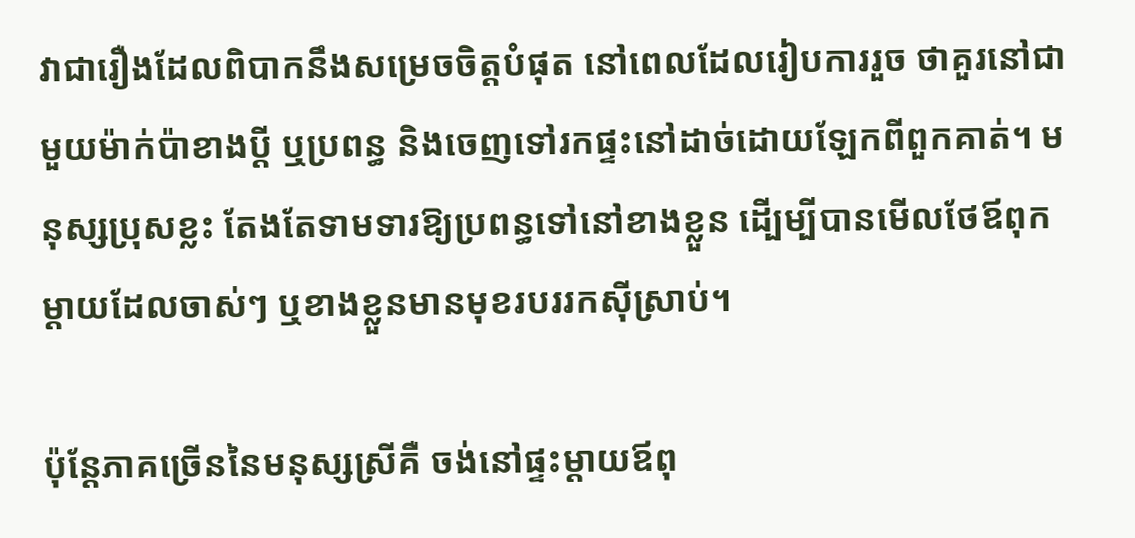វាជារឿងដែលពិបាកនឹងសម្រេចចិត្តបំផុត នៅពេលដែលរៀបការរួច ថាគួរនៅជាមួយម៉ាក់ប៉ាខាងប្ដី ឬប្រពន្ធ និងចេញទៅរកផ្ទះនៅដាច់ដោយឡែកពីពួកគាត់។ មនុស្សប្រុសខ្លះ តែងតែទាមទារឱ្យប្រពន្ធទៅនៅខាងខ្លួន ដើ្បម្បីបានមើលថែឪពុកម្ដាយដែលចាស់ៗ ឬខាងខ្លួនមានមុខរបររកស៊ីស្រាប់។

ប៉ុន្តែភាគច្រើននៃមនុស្សស្រីគឺ ចង់នៅផ្ទះម្ដាយឪពុ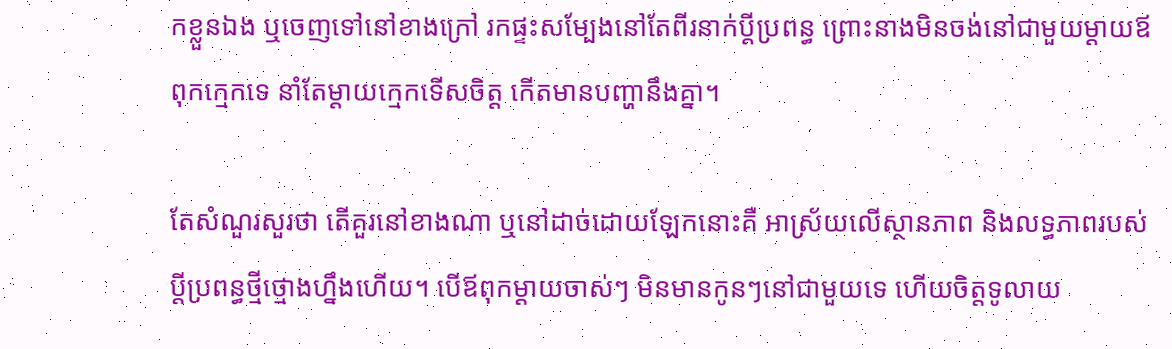កខ្លួនឯង ឬចេញទៅនៅខាងក្រៅ រកផ្ទះសម្បែងនៅតែពីរនាក់ប្ដីប្រពន្ធ ព្រោះនាងមិនចង់នៅជាមួយម្ដាយឪពុកក្មេកទេ នាំតែម្ដាយក្មេកទើសចិត្ត កើតមានបញ្ហានឹងគ្នា។

តែសំណួរសួរថា តើគួរនៅខាងណា ឬនៅដាច់ដោយឡែកនោះគឺ អាស្រ័យលើស្ថានភាព និងលទ្ធភាពរបស់ប្ដីប្រពន្ធថ្មីថ្មោងហ្នឹងហើយ។ បើឪពុកម្ដាយចាស់ៗ មិនមានកូនៗនៅជាមួយទេ ហើយចិត្តទូលាយ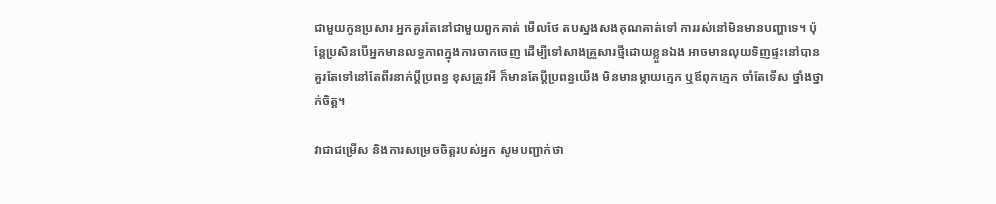ជាមួយកូនប្រសារ អ្នកគួរតែនៅជាមួយពួកគាត់ មើលថែ តបស្នងសងគុណគាត់ទៅ ការរស់នៅមិនមានបញ្ហាទេ។ ប៉ុន្តែប្រសិនបើអ្នកមានលទ្ធភាពក្នុងការចាកចេញ ដើម្បីទៅសាងគ្រួសារថ្មីដោយខ្លួនឯង អាចមានលុយទិញផ្ទះនៅបាន គួរតែទៅនៅតែពីរនាក់ប្ដីប្រពន្ធ ខុសត្រូវអី ក៏មានតែប្ដីប្រពន្ធយើង មិនមានម្ដាយក្មេក ឬឪពុកក្មេក ចាំតែទើស ថ្នាំងថ្នាក់ចិត្ត។

វាជាជម្រើស និងការសម្រេចចិត្តរបស់អ្នក សូមបញ្ជាក់ថា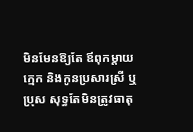មិនមែនឱ្យតែ ឪពុកម្ដាយក្មេក និងកូនប្រសារស្រី ឬប្រុស សុទ្ធតែមិនត្រូវធាតុ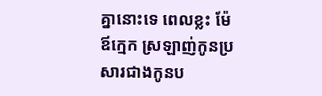គ្នានោះទេ ពេលខ្លះ ម៉ែឪក្មេក ស្រឡាញ់កូនប្រសារជាងកូនប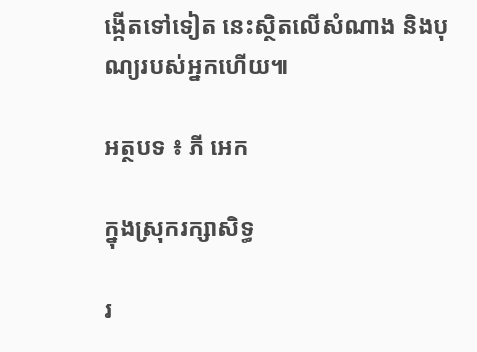ង្កើតទៅទៀត នេះស្ថិតលើសំណាង និងបុណ្យរបស់អ្នកហើយ៕

អត្ថបទ ៖ ភី អេក

ក្នុងស្រុករក្សាសិទ្ធ

រ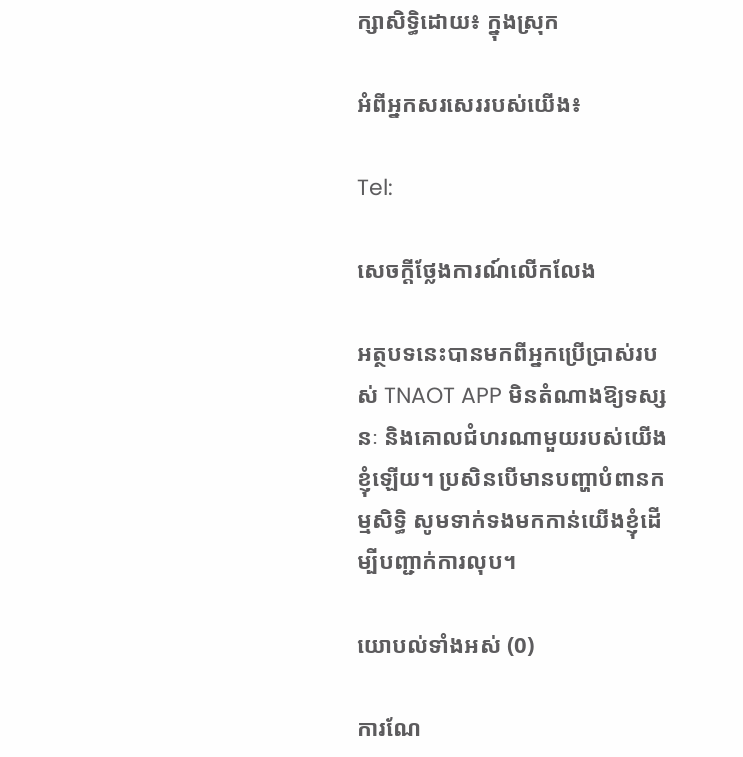ក្សាសិទ្ធិដោយ៖ ក្នុងស្រុក

អំពីអ្នកសរសេររបស់យើង៖

Tel:

សេចក្តីថ្លែងការណ៍លើកលែង

អត្ថបទនេះបានមកពីអ្នកប្រើប្រាស់របស់ TNAOT APP មិនតំណាងឱ្យទស្សនៈ និងគោលជំហរណាមួយរបស់យើងខ្ញុំឡើយ។ ប្រសិនបើមានបញ្ហាបំពានកម្មសិទ្ធិ សូមទាក់ទងមកកាន់យើងខ្ញុំដើម្បីបញ្ជាក់ការលុប។

យោបល់ទាំងអស់ (0)

ការណែ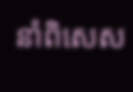នាំពិសេស